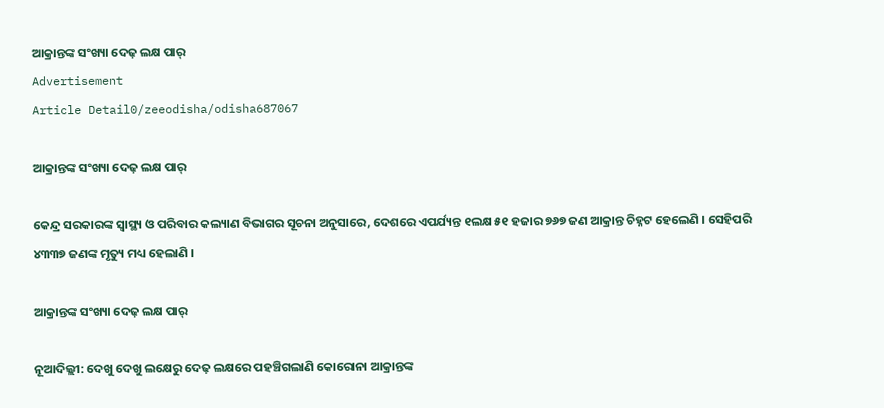ଆକ୍ରାନ୍ତଙ୍କ ସଂଖ୍ୟା ଦେଢ଼ ଲକ୍ଷ ପାର୍
Advertisement
Article Detail0/zeeodisha/odisha687067

ଆକ୍ରାନ୍ତଙ୍କ ସଂଖ୍ୟା ଦେଢ଼ ଲକ୍ଷ ପାର୍

କେନ୍ଦ୍ର ସରକାରଙ୍କ ସ୍ୱାସ୍ଥ୍ୟ ଓ ପରିବାର କଲ୍ୟାଣ ବିଭାଗର ସୂଚନା ଅନୁସାରେ, ଦେଶରେ ଏପର୍ଯ୍ୟନ୍ତ ୧ଲକ୍ଷ ୫୧ ହଜାର ୭୬୭ ଜଣ ଆକ୍ରାନ୍ତ ଚିହ୍ନଟ ହେଲେଣି । ସେହିପରି ୪୩୩୭ ଜଣଙ୍କ ମୃତ୍ୟୁ ମଧ୍ୟ ହେଲାଣି ।

ଆକ୍ରାନ୍ତଙ୍କ ସଂଖ୍ୟା ଦେଢ଼ ଲକ୍ଷ ପାର୍

ନୂଆଦିଲ୍ଲୀ: ଦେଖୁ ଦେଖୁ ଲକ୍ଷେରୁ ଦେଢ଼ ଲକ୍ଷରେ ପହଞ୍ଚିଗଲାଣି କୋରୋନା ଆକ୍ରାନ୍ତଙ୍କ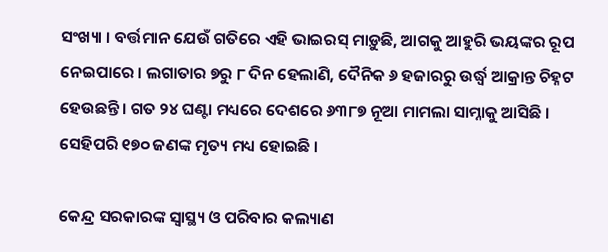ସଂଖ୍ୟା । ବର୍ତ୍ତମାନ ଯେଉଁ ଗତିରେ ଏହି ଭାଇରସ୍ ମାଡ଼ୁଛି, ଆଗକୁ ଆହୁରି ଭୟଙ୍କର ରୂପ ନେଇପାରେ । ଲଗାତାର ୭ରୁ ୮ ଦିନ ହେଲାଣି, ଦୈନିକ ୬ ହଜାରରୁ ଉର୍ଦ୍ଧ୍ୱ ଆକ୍ରାନ୍ତ ଚିହ୍ନଟ ହେଉଛନ୍ତି । ଗତ ୨୪ ଘଣ୍ଟା ମଧ୍ୟରେ ଦେଶରେ ୬୩୮୭ ନୂଆ ମାମଲା ସାମ୍ନାକୁ ଆସିଛି । ସେହିପରି ୧୭୦ ଜଣଙ୍କ ମୃତ୍ୟ ମଧ୍ୟ ହୋଇଛି ।

କେନ୍ଦ୍ର ସରକାରଙ୍କ ସ୍ୱାସ୍ଥ୍ୟ ଓ ପରିବାର କଲ୍ୟାଣ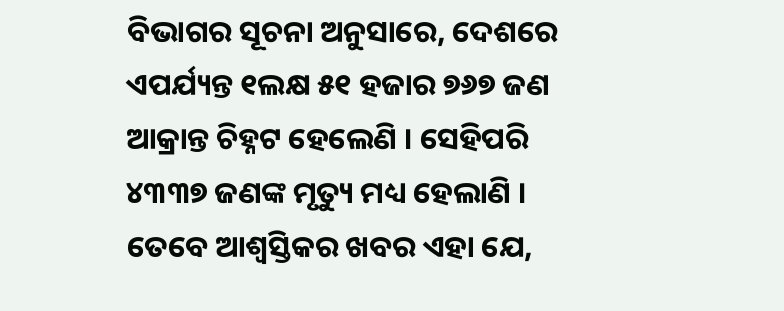ବିଭାଗର ସୂଚନା ଅନୁସାରେ, ଦେଶରେ ଏପର୍ଯ୍ୟନ୍ତ ୧ଲକ୍ଷ ୫୧ ହଜାର ୭୬୭ ଜଣ ଆକ୍ରାନ୍ତ ଚିହ୍ନଟ ହେଲେଣି । ସେହିପରି ୪୩୩୭ ଜଣଙ୍କ ମୃତ୍ୟୁ ମଧ୍ୟ ହେଲାଣି । ତେବେ ଆଶ୍ୱସ୍ତିକର ଖବର ଏହା ଯେ,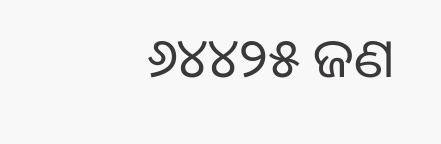୬୪୪୨୫ ଜଣ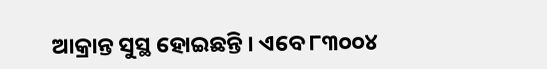ଆକ୍ରାନ୍ତ ସୁସ୍ଥ ହୋଇଛନ୍ତି । ଏବେ ୮୩୦୦୪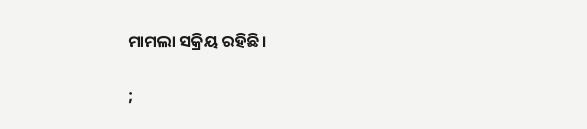ମାମଲା ସକ୍ରିୟ ରହିଛି ।

;